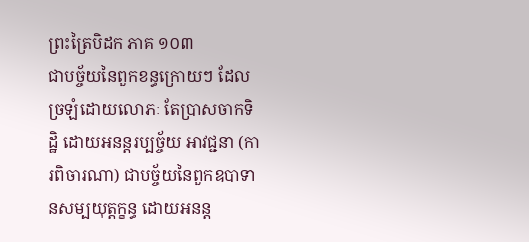ព្រះត្រៃបិដក ភាគ ១០៣
ជាបច្ច័យនៃពួកខន្ធក្រោយៗ ដែលច្រឡំដោយលោភៈ តែប្រាសចាកទិដ្ឋិ ដោយអនន្តរប្បច្ច័យ អាវជ្ជនា (ការពិចារណា) ជាបច្ច័យនៃពួកឧបាទានសម្បយុត្តក្ខន្ធ ដោយអនន្ត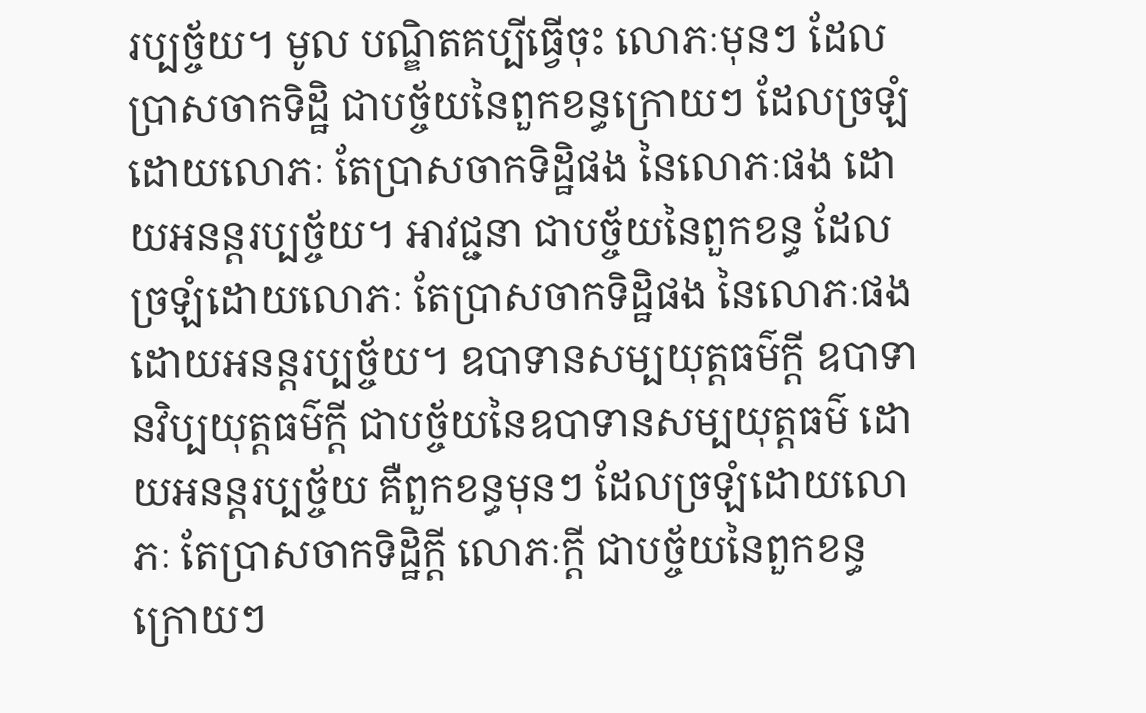រប្បច្ច័យ។ មូល បណ្ឌិតគប្បីធ្វើចុះ លោភៈមុនៗ ដែលប្រាសចាកទិដ្ឋិ ជាបច្ច័យនៃពួកខន្ធក្រោយៗ ដែលច្រឡំដោយលោភៈ តែប្រាសចាកទិដ្ឋិផង នៃលោភៈផង ដោយអនន្តរប្បច្ច័យ។ អាវជ្ជនា ជាបច្ច័យនៃពួកខន្ធ ដែលច្រឡំដោយលោភៈ តែប្រាសចាកទិដ្ឋិផង នៃលោភៈផង ដោយអនន្តរប្បច្ច័យ។ ឧបាទានសម្បយុត្តធម៌ក្តី ឧបាទានវិប្បយុត្តធម៌ក្តី ជាបច្ច័យនៃឧបាទានសម្បយុត្តធម៌ ដោយអនន្តរប្បច្ច័យ គឺពួកខន្ធមុនៗ ដែលច្រឡំដោយលោភៈ តែប្រាសចាកទិដ្ឋិក្តី លោភៈក្តី ជាបច្ច័យនៃពួកខន្ធក្រោយៗ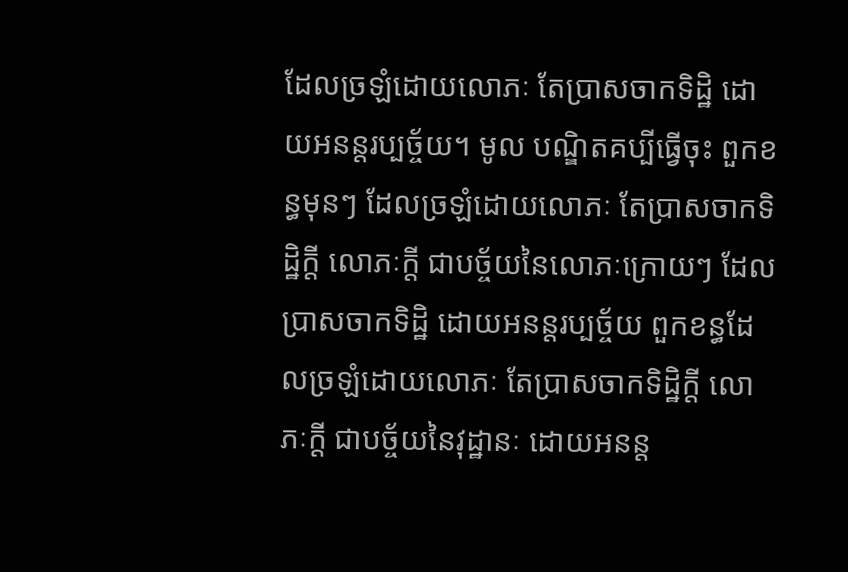ដែលច្រឡំដោយលោភៈ តែប្រាសចាកទិដ្ឋិ ដោយអនន្តរប្បច្ច័យ។ មូល បណ្ឌិតគប្បីធ្វើចុះ ពួកខន្ធមុនៗ ដែលច្រឡំដោយលោភៈ តែប្រាសចាកទិដ្ឋិក្តី លោភៈក្តី ជាបច្ច័យនៃលោភៈក្រោយៗ ដែលប្រាសចាកទិដ្ឋិ ដោយអនន្តរប្បច្ច័យ ពួកខន្ធដែលច្រឡំដោយលោភៈ តែប្រាសចាកទិដ្ឋិក្តី លោភៈក្តី ជាបច្ច័យនៃវុដ្ឋានៈ ដោយអនន្ត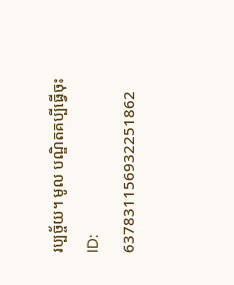រប្បច្ច័យ។ មូល បណ្ឌិតគប្បីធ្វើចុះ
ID: 637831156932251862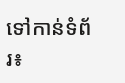ទៅកាន់ទំព័រ៖